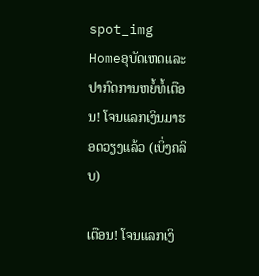spot_img
Homeອຸບັດເຫດແລະປາກົດການຫຍໍ້ທໍ້ເຕືອນ! ໂຈນແລກເງິນມາຮອດວຽງແລ້ວ (ເບິ່ງຄລິບ)

ເຕືອນ! ໂຈນແລກເງິ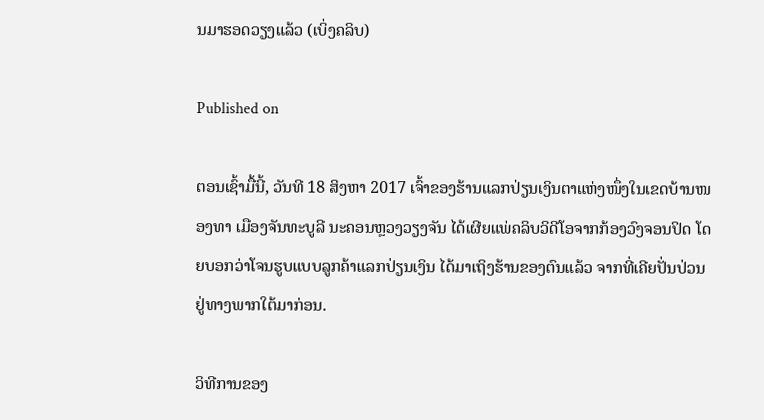ນມາຮອດວຽງແລ້ວ (ເບິ່ງຄລິບ)

Published on

ຕອນເຊົ້າມື້ນີ້, ວັນທີ 18 ສິງຫາ 2017 ເຈົ້າຂອງຮ້ານແລກປ່ຽນເງິນຕາແຫ່ງໜຶ່ງໃນເຂດບ້ານໜອງທາ ເມືອງຈັນທະບູລີ ນະຄອນຫຼວງວຽງຈັນ ໄດ້ເຜີຍແພ່ຄລິບວິດີໂອຈາກກ້ອງວົງຈອນປິດ ໂດຍບອກວ່າໂຈນຮູບແບບລູກຄ້າແລກປ່ຽນເງິນ ໄດ້ມາເຖິງຮ້ານຂອງຕົນແລ້ວ ຈາກທີ່ເຄີຍປັ່ນປ່ວນຢູ່ທາງພາກໃຕ້ມາກ່ອນ.

ວິທີການຂອງ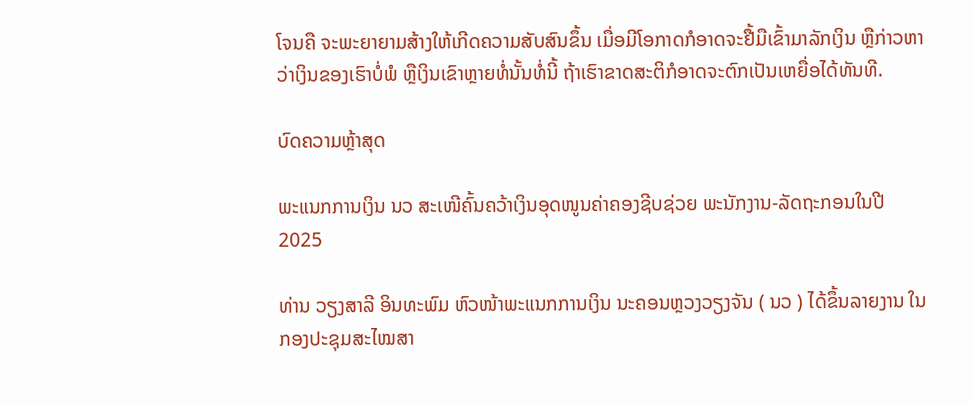ໂຈນຄື ຈະພະຍາຍາມສ້າງໃຫ້ເກີດຄວາມສັບສົນຂຶ້ນ ເມື່ອມີໂອກາດກໍອາດຈະຢື້ມືເຂົ້າມາລັກເງິນ ຫຼືກ່າວຫາວ່າເງິນຂອງເຮົາບໍ່ພໍ ຫຼືເງິນເຂົາຫຼາຍທໍ່ນັ້ນທໍ່ນີ້ ຖ້າເຮົາຂາດສະຕິກໍອາດຈະຕົກເປັນເຫຍື່ອໄດ້ທັນທີ.

ບົດຄວາມຫຼ້າສຸດ

ພະແນກການເງິນ ນວ ສະເໜີຄົ້ນຄວ້າເງິນອຸດໜູນຄ່າຄອງຊີບຊ່ວຍ ພະນັກງານ-ລັດຖະກອນໃນປີ 2025

ທ່ານ ວຽງສາລີ ອິນທະພົມ ຫົວໜ້າພະແນກການເງິນ ນະຄອນຫຼວງວຽງຈັນ ( ນວ ) ໄດ້ຂຶ້ນລາຍງານ ໃນກອງປະຊຸມສະໄໝສາ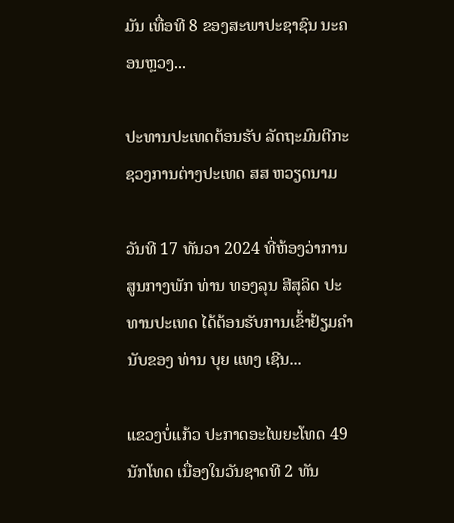ມັນ ເທື່ອທີ 8 ຂອງສະພາປະຊາຊົນ ນະຄອນຫຼວງ...

ປະທານປະເທດຕ້ອນຮັບ ລັດຖະມົນຕີກະຊວງການຕ່າງປະເທດ ສສ ຫວຽດນາມ

ວັນທີ 17 ທັນວາ 2024 ທີ່ຫ້ອງວ່າການສູນກາງພັກ ທ່ານ ທອງລຸນ ສີສຸລິດ ປະທານປະເທດ ໄດ້ຕ້ອນຮັບການເຂົ້າຢ້ຽມຄຳນັບຂອງ ທ່ານ ບຸຍ ແທງ ເຊີນ...

ແຂວງບໍ່ແກ້ວ ປະກາດອະໄພຍະໂທດ 49 ນັກໂທດ ເນື່ອງໃນວັນຊາດທີ 2 ທັນ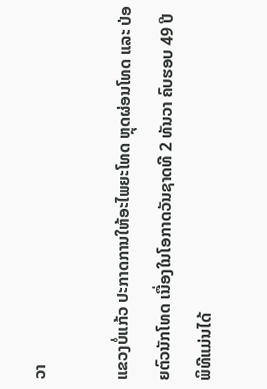ວາ

ແຂວງບໍ່ແກ້ວ ປະກາດການໃຫ້ອະໄພຍະໂທດ ຫຼຸດຜ່ອນໂທດ ແລະ ປ່ອຍຕົວນັກໂທດ ເນື່ອງໃນໂອກາດວັນຊາດທີ 2 ທັນວາ ຄົບຮອບ 49 ປີ ພິທີແມ່ນໄດ້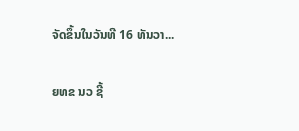ຈັດຂຶ້ນໃນວັນທີ 16 ທັນວາ...

ຍທຂ ນວ ຊີ້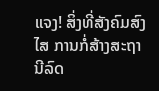ແຈງ! ສິ່ງທີ່ສັງຄົມສົງໄສ ການກໍ່ສ້າງສະຖານີລົດ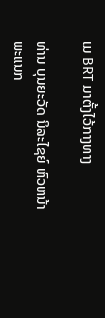ເມ BRT ມາຕັ້ງໄວ້ກາງທາງ

ທ່ານ ບຸນຍະວັດ ນິລະໄຊຍ໌ ຫົວຫນ້າພະແນກ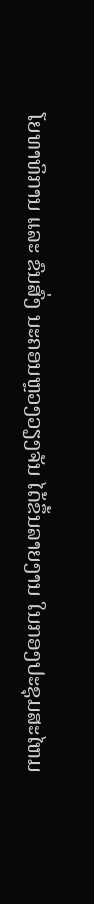ໂຍທາທິການ ແລະ ຂົນສົ່ງ ນະຄອນຫຼວງວຽງຈັນ ໄດ້ຂຶ້ນລາຍງານ ໃນກອງປະຊຸມສະໄຫມ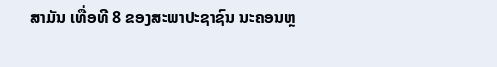ສາມັນ ເທື່ອທີ 8 ຂອງສະພາປະຊາຊົນ ນະຄອນຫຼ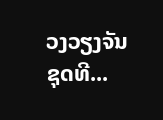ວງວຽງຈັນ ຊຸດທີ...